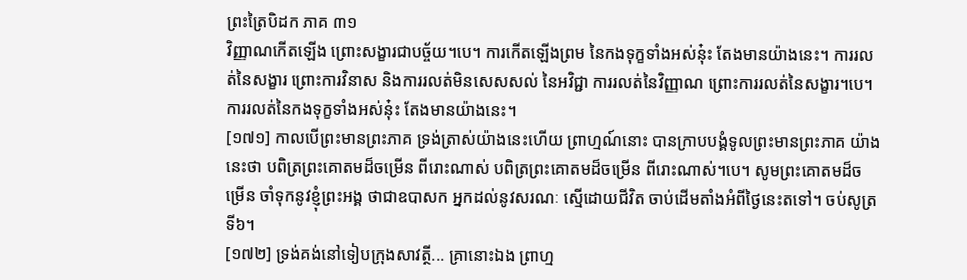ព្រះត្រៃបិដក ភាគ ៣១
វិញ្ញាណកើតឡើង ព្រោះសង្ខារជាបច្ច័យ។បេ។ ការកើតឡើងព្រម នៃកងទុក្ខទាំងអស់នុ៎ះ តែងមានយ៉ាងនេះ។ ការរលត់នៃសង្ខារ ព្រោះការវិនាស និងការរលត់មិនសេសសល់ នៃអវិជ្ជា ការរលត់នៃវិញ្ញាណ ព្រោះការរលត់នៃសង្ខារ។បេ។ ការរលត់នៃកងទុក្ខទាំងអស់នុ៎ះ តែងមានយ៉ាងនេះ។
[១៧១] កាលបើព្រះមានព្រះភាគ ទ្រង់ត្រាស់យ៉ាងនេះហើយ ព្រាហ្មណ៍នោះ បានក្រាបបង្គំទូលព្រះមានព្រះភាគ យ៉ាងនេះថា បពិត្រព្រះគោតមដ៏ចម្រើន ពីរោះណាស់ បពិត្រព្រះគោតមដ៏ចម្រើន ពីរោះណាស់។បេ។ សូមព្រះគោតមដ៏ចម្រើន ចាំទុកនូវខ្ញុំព្រះអង្គ ថាជាឧបាសក អ្នកដល់នូវសរណៈ ស្មើដោយជីវិត ចាប់ដើមតាំងអំពីថ្ងៃនេះតទៅ។ ចប់សូត្រទី៦។
[១៧២] ទ្រង់គង់នៅទៀបក្រុងសាវត្ថី... គ្រានោះឯង ព្រាហ្ម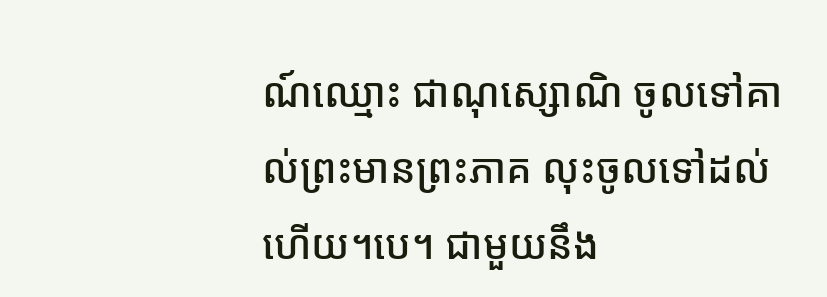ណ៍ឈ្មោះ ជាណុស្សោណិ ចូលទៅគាល់ព្រះមានព្រះភាគ លុះចូលទៅដល់ហើយ។បេ។ ជាមួយនឹង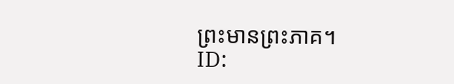ព្រះមានព្រះភាគ។
ID: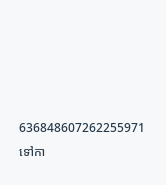636848607262255971
ទៅកា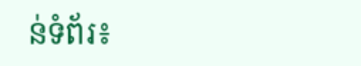ន់ទំព័រ៖